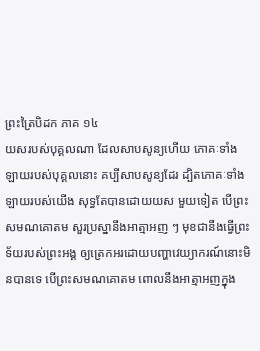ព្រះត្រៃបិដក ភាគ ១៤
យសរបស់បុគ្គលណា ដែលសាបសូន្យហើយ ភោគៈទាំងឡាយរបស់បុគ្គលនោះ គប្បីសាបសូន្យដែរ ដ្បិតភោគៈទាំងឡាយរបស់យើង សុទ្ធតែបានដោយយស មួយទៀត បើព្រះសមណគោតម សួរប្រស្នានឹងអាត្មាអញ ៗ មុខជានឹងធ្វើព្រះទ័យរបស់ព្រះអង្គ ឲ្យត្រេកអរដោយបញ្ហាវេយ្យាករណ៍នោះមិនបានទេ បើព្រះសមណគោតម ពោលនឹងអាត្មាអញក្នុង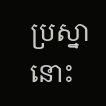ប្រស្នានោះ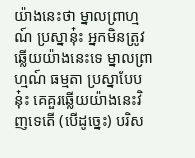យ៉ាងនេះថា ម្នាលព្រាហ្មណ៍ ប្រស្នានុ៎ះ អ្នកមិនត្រូវឆ្លើយយ៉ាងនេះទេ ម្នាលព្រាហ្មណ៍ ធម្មតា ប្រស្នាបែបនុ៎ះ គេគួរឆ្លើយយ៉ាងនេះវិញទេតើ (បើដូច្នេះ) បរិស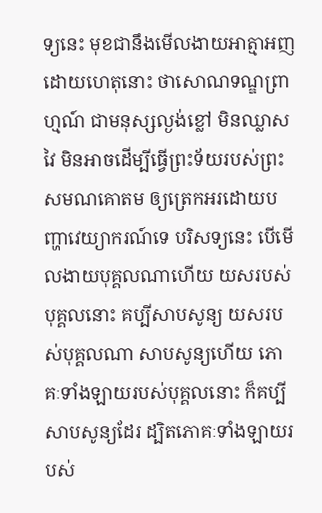ទ្យនេះ មុខជានឹងមើលងាយអាត្មាអញ ដោយហេតុនោះ ថាសោណទណ្ឌព្រាហ្មណ៍ ជាមនុស្សល្ងង់ខ្លៅ មិនឈ្លាសវៃ មិនអាចដើម្បីធ្វើព្រះទ័យរបស់ព្រះសមណគោតម ឲ្យត្រេកអរដោយបញ្ហាវេយ្យាករណ៍ទេ បរិសទ្យនេះ បើមើលងាយបុគ្គលណាហើយ យសរបស់បុគ្គលនោះ គប្បីសាបសូន្យ យសរបស់បុគ្គលណា សាបសូន្យហើយ ភោគៈទាំងឡាយរបស់បុគ្គលនោះ ក៏គប្បីសាបសូន្យដែរ ដ្បិតភោគៈទាំងឡាយរបស់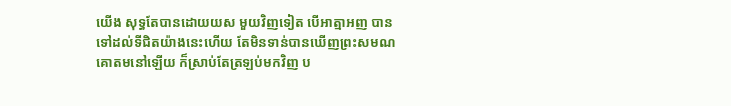យើង សុទ្ធតែបានដោយយស មួយវិញទៀត បើអាត្មាអញ បានទៅដល់ទីជិតយ៉ាងនេះហើយ តែមិនទាន់បានឃើញព្រះសមណគោតមនៅឡើយ ក៏ស្រាប់តែត្រឡប់មកវិញ ប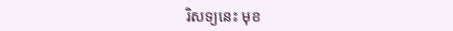រិសទ្យនេះ មុខ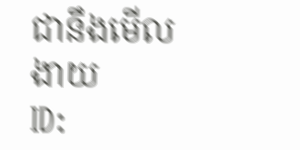ជានឹងមើលងាយ
ID: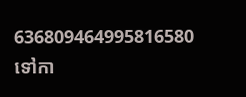636809464995816580
ទៅកា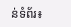ន់ទំព័រ៖